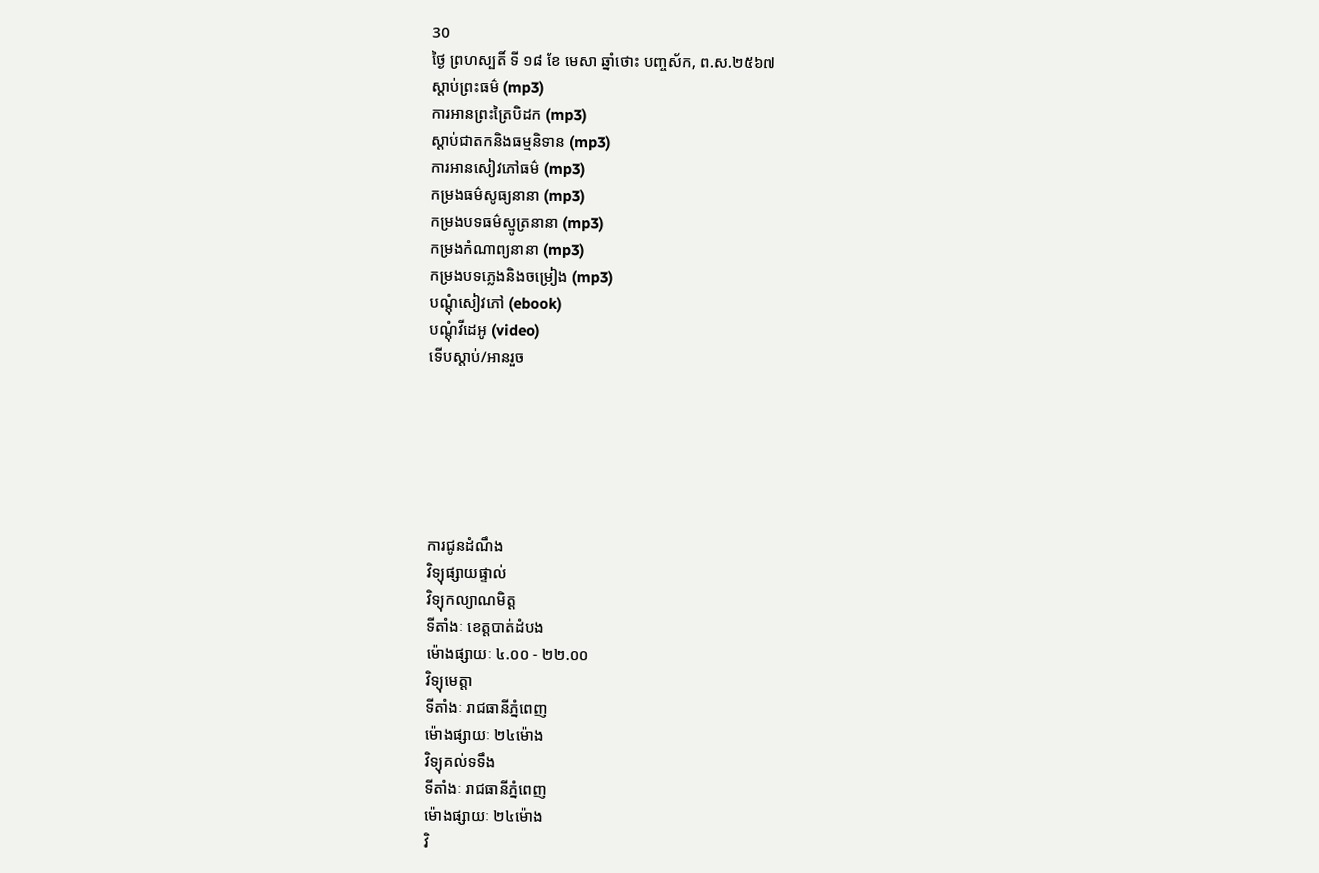30
ថ្ងៃ ព្រហស្បតិ៍ ទី ១៨ ខែ មេសា ឆ្នាំថោះ បញ្ចស័ក, ព.ស.២៥៦៧
ស្តាប់ព្រះធម៌ (mp3)
ការអានព្រះត្រៃបិដក (mp3)
ស្តាប់ជាតកនិងធម្មនិទាន (mp3)
ការអានសៀវភៅធម៌ (mp3)
កម្រងធម៌សូធ្យនានា (mp3)
កម្រងបទធម៌ស្មូត្រនានា (mp3)
កម្រងកំណាព្យនានា (mp3)
កម្រងបទភ្លេងនិងចម្រៀង (mp3)
បណ្តុំសៀវភៅ (ebook)
បណ្តុំវីដេអូ (video)
ទើបស្តាប់/អានរួច






ការជូនដំណឹង
វិទ្យុផ្សាយផ្ទាល់
វិទ្យុកល្យាណមិត្ត
ទីតាំងៈ ខេត្តបាត់ដំបង
ម៉ោងផ្សាយៈ ៤.០០ - ២២.០០
វិទ្យុមេត្តា
ទីតាំងៈ រាជធានីភ្នំពេញ
ម៉ោងផ្សាយៈ ២៤ម៉ោង
វិទ្យុគល់ទទឹង
ទីតាំងៈ រាជធានីភ្នំពេញ
ម៉ោងផ្សាយៈ ២៤ម៉ោង
វិ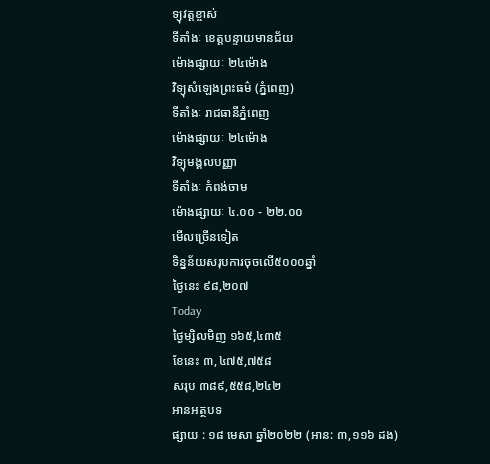ទ្យុវត្តខ្ចាស់
ទីតាំងៈ ខេត្តបន្ទាយមានជ័យ
ម៉ោងផ្សាយៈ ២៤ម៉ោង
វិទ្យុសំឡេងព្រះធម៌ (ភ្នំពេញ)
ទីតាំងៈ រាជធានីភ្នំពេញ
ម៉ោងផ្សាយៈ ២៤ម៉ោង
វិទ្យុមង្គលបញ្ញា
ទីតាំងៈ កំពង់ចាម
ម៉ោងផ្សាយៈ ៤.០០ - ២២.០០
មើលច្រើនទៀត
ទិន្នន័យសរុបការចុចលើ៥០០០ឆ្នាំ
ថ្ងៃនេះ ៩៨,២០៧
Today
ថ្ងៃម្សិលមិញ ១៦៥,៤៣៥
ខែនេះ ៣,៤៧៥,៧៥៨
សរុប ៣៨៩,៥៥៨,២៤២
អានអត្ថបទ
ផ្សាយ : ១៨ មេសា ឆ្នាំ២០២២ (អាន: ៣,១១៦ ដង)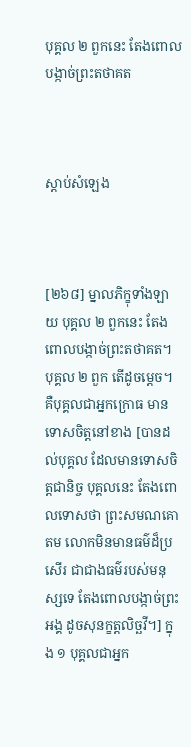បុគ្គល ២ ពួកនេះ តែងពោលបង្កាច់ព្រះតថាគត



ស្តាប់សំឡេង



[២៦៨] ម្នាលភិក្ខុទាំងឡាយ បុគ្គល ២ ពួកនេះ តែងពោលបង្កាច់ព្រះតថាគត។ បុគ្គល ២ ពួក តើដូចម្តេច។ គឺបុគ្គលជាអ្នកក្រោធ មានទោសចិត្តនៅខាង [បានដល់បុគ្គល ដែលមានទោសចិត្តជានិច្ច បុគ្គលនេះ តែងពោលទោសថា ព្រះសមណគោតម លោកមិនមានធម៌ដ៏ប្រសើរ ជាជាងធម៌របស់មនុស្សទេ តែងពោលបង្កាច់ព្រះអង្គ ដូចសុនក្ខត្តលិច្ឆវី។] ក្នុង ១ បុគ្គលជាអ្នក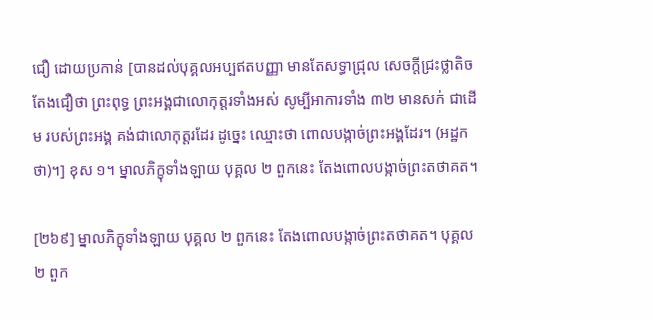ជឿ ដោយប្រកាន់ [បានដល់បុគ្គលអប្បឥតបញ្ញា មានតែសទ្ធាជ្រុល សេចក្ដីជ្រះថ្លាតិច តែងជឿថា ព្រះពុទ្ធ ព្រះអង្គជាលោកុត្តរទាំងអស់ សូម្បីអាការទាំង ៣២ មានសក់ ជាដើម របស់ព្រះអង្គ គង់ជាលោកុត្តរដែរ ដូច្នេះ ឈ្មោះថា ពោលបង្កាច់ព្រះអង្គដែរ។ (អដ្ឋកថា)។] ខុស ១។ ម្នាលភិក្ខុទាំងឡាយ បុគ្គល ២ ពួកនេះ តែងពោលបង្កាច់ព្រះតថាគត។

[២៦៩] ម្នាលភិក្ខុទាំងឡាយ បុគ្គល ២ ពួកនេះ តែងពោលបង្កាច់ព្រះតថាគត។ បុគ្គល ២ ពួក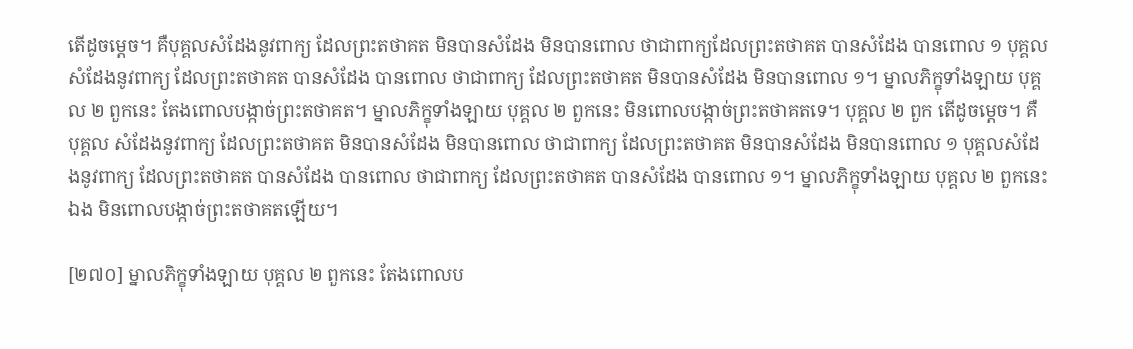តើដូចម្តេច។ គឺបុគ្គលសំដែងនូវពាក្យ ដែលព្រះតថាគត មិនបានសំដែង មិនបានពោល ថាជាពាក្យដែលព្រះតថាគត បានសំដែង បានពោល ១ បុគ្គលសំដែងនូវពាក្យ ដែលព្រះតថាគត បានសំដែង បានពោល ថាជាពាក្យ ដែលព្រះតថាគត មិនបានសំដែង មិនបានពោល ១។ ម្នាលភិក្ខុទាំងឡាយ បុគ្គល ២ ពួកនេះ តែងពោលបង្កាច់ព្រះតថាគត។ ម្នាលភិក្ខុទាំងឡាយ បុគ្គល ២ ពួកនេះ មិនពោលបង្កាច់ព្រះតថាគតទេ។ បុគ្គល ២ ពួក តើដូចម្តេច។ គឺបុគ្គល សំដែងនូវពាក្យ ដែលព្រះតថាគត មិនបានសំដែង មិនបានពោល ថាជាពាក្យ ដែលព្រះតថាគត មិនបានសំដែង មិនបានពោល ១ បុគ្គលសំដែងនូវពាក្យ ដែលព្រះតថាគត បានសំដែង បានពោល ថាជាពាក្យ ដែលព្រះតថាគត បានសំដែង បានពោល ១។ ម្នាលភិក្ខុទាំងឡាយ បុគ្គល ២ ពួកនេះឯង មិនពោលបង្កាច់ព្រះតថាគតឡើយ។

[២៧០] ម្នាលភិក្ខុទាំងឡាយ បុគ្គល ២ ពួកនេះ តែងពោលប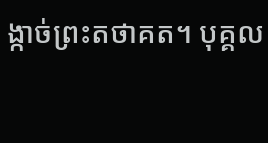ង្កាច់ព្រះតថាគត។ បុគ្គល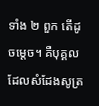ទាំង ២ ពួក តើដូចម្តេច។ គឺបុគ្គល ដែលសំដែងសូត្រ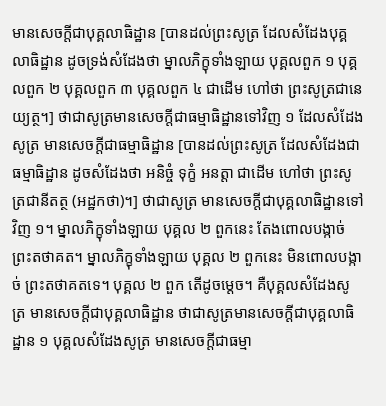មានសេចកី្តជាបុគ្គលាធិដ្ឋាន [បានដល់ព្រះសូត្រ ដែលសំដែងបុគ្គលាធិដ្ឋាន ដូចទ្រង់សំដែងថា ម្នាលភិក្ខុទាំងឡាយ បុគ្គលពួក ១ បុគ្គលពួក ២ បុគ្គលពួក ៣ បុគ្គលពួក ៤ ជាដើម ហៅថា ព្រះសូត្រជានេយ្យត្ថ។] ថាជាសូត្រមានសេចកី្តជាធម្មាធិដ្ឋានទៅវិញ ១ ដែលសំដែងសូត្រ មានសេចកី្តជាធម្មាធិដ្ឋាន [បានដល់ព្រះសូត្រ ដែលសំដែងជាធម្មាធិដ្ឋាន ដូចសំដែងថា អនិច្ចំ ទុក្ខំ អនត្តា ជាដើម ហៅថា ព្រះសូត្រជានីតត្ថ (អដ្ឋកថា)។] ថាជាសូត្រ មានសេចក្តីជាបុគ្គលាធិដ្ឋានទៅវិញ ១។ ម្នាលភិក្ខុទាំងឡាយ បុគ្គល ២ ពួកនេះ តែងពោលបង្កាច់ព្រះតថាគត។ ម្នាលភិក្ខុទាំងឡាយ បុគ្គល ២ ពួកនេះ មិនពោលបង្កាច់ ព្រះតថាគតទេ។ បុគ្គល ២ ពួក តើដូចម្តេច។ គឺបុគ្គលសំដែងសូត្រ មានសេចកី្តជាបុគ្គលាធិដ្ឋាន ថាជាសូត្រមានសេចកី្តជាបុគ្គលាធិដ្ឋាន ១ បុគ្គលសំដែងសូត្រ មានសេចកី្តជាធម្មា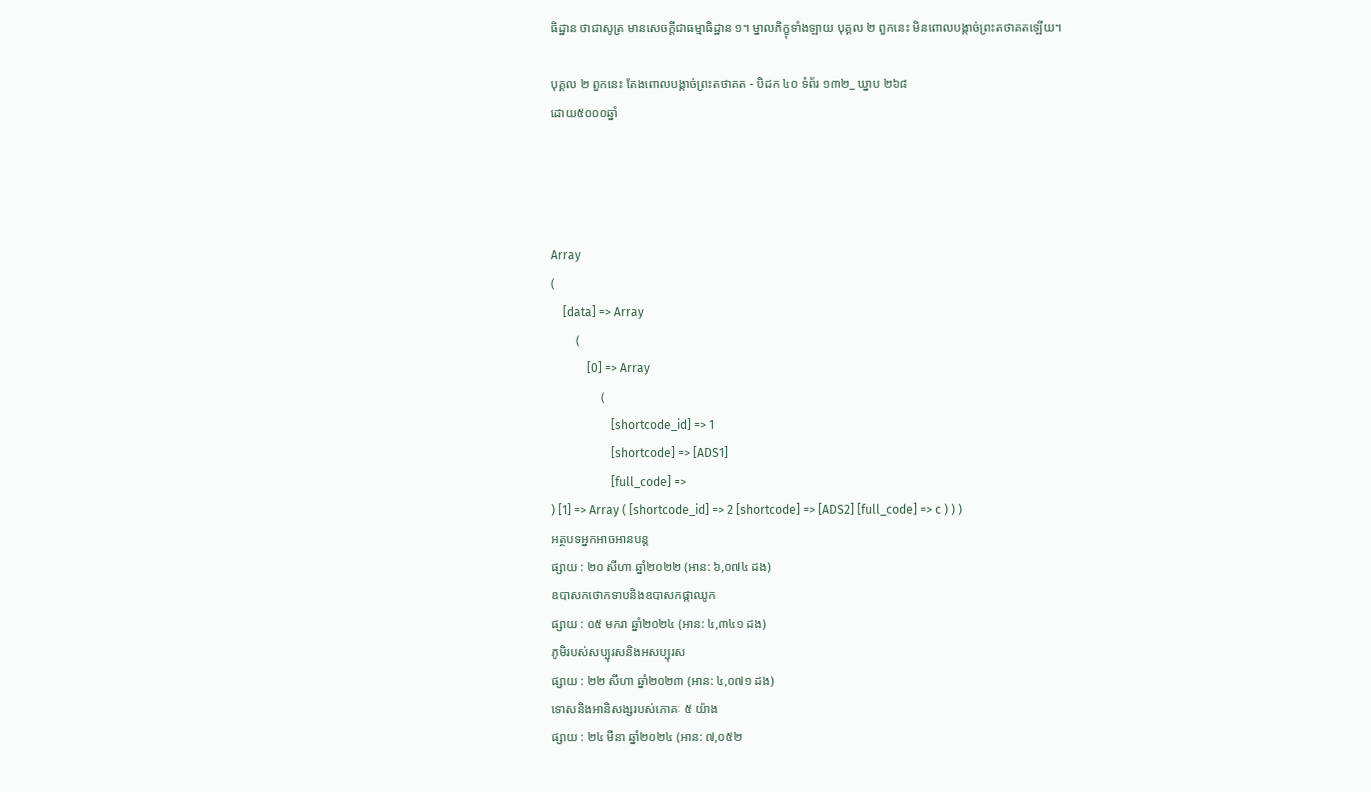ធិដ្ឋាន ថាជាសូត្រ មានសេចកី្តជាធម្មាធិដ្ឋាន ១។ ម្នាលភិក្ខុទាំងឡាយ បុគ្គល ២ ពួកនេះ មិនពោលបង្កាច់ព្រះតថាគតឡើយ។

បុគ្គល ២ ពួកនេះ តែងពោលបង្កាច់ព្រះតថាគត - បិដក ៤០ ទំព័រ ១៣២_ ឃ្នាប ២៦៨
ដោយ៥០០០ឆ្នាំ




Array
(
    [data] => Array
        (
            [0] => Array
                (
                    [shortcode_id] => 1
                    [shortcode] => [ADS1]
                    [full_code] =>
) [1] => Array ( [shortcode_id] => 2 [shortcode] => [ADS2] [full_code] => c ) ) )
អត្ថបទអ្នកអាចអានបន្ត
ផ្សាយ : ២០ សីហា ឆ្នាំ២០២២ (អាន: ៦,០៧៤ ដង)
ឧបាសកថោកទាបនិងឧបាសកផ្កាឈូក
ផ្សាយ : ០៥ មករា ឆ្នាំ២០២៤ (អាន: ៤,៣៤១ ដង)
ភូមិរបស់សប្បុរសនិងអសប្បុរស
ផ្សាយ : ២២ សីហា ឆ្នាំ២០២៣ (អាន: ៤,០៧១ ដង)
ទោសនិងអានិសង្សរបស់ភោគៈ ៥ យ៉ាង
ផ្សាយ : ២៤ មីនា ឆ្នាំ២០២៤ (អាន: ៧,០៥២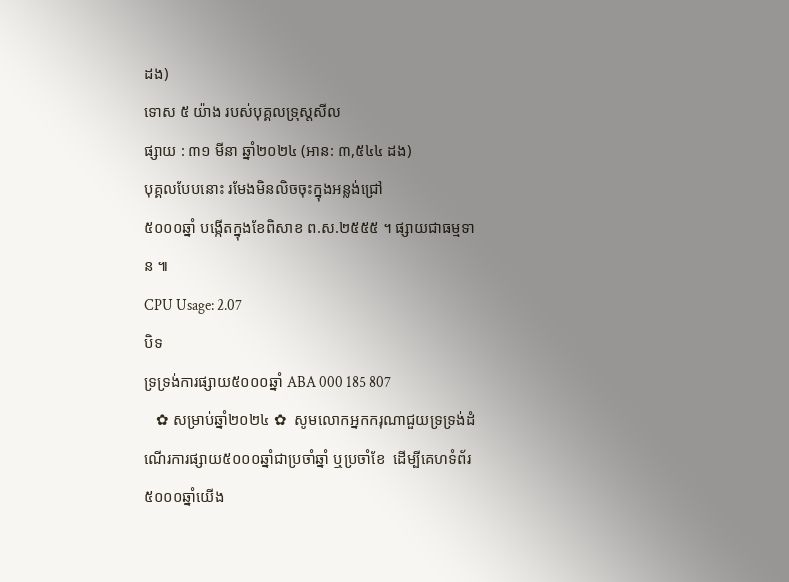ដង)
ទោស ៥ យ៉ាង របស់បុគ្គលទ្រុស្តសីល
ផ្សាយ : ៣១ មីនា ឆ្នាំ២០២៤ (អាន: ៣,៥៤៤ ដង)
បុគ្គលបែបនោះ រមែងមិនលិចចុះក្នុងអន្លង់ជ្រៅ
៥០០០ឆ្នាំ បង្កើតក្នុងខែពិសាខ ព.ស.២៥៥៥ ។ ផ្សាយជាធម្មទាន ៕
CPU Usage: 2.07
បិទ
ទ្រទ្រង់ការផ្សាយ៥០០០ឆ្នាំ ABA 000 185 807
   ✿ សម្រាប់ឆ្នាំ២០២៤ ✿  សូមលោកអ្នកករុណាជួយទ្រទ្រង់ដំណើរការផ្សាយ៥០០០ឆ្នាំជាប្រចាំឆ្នាំ ឬប្រចាំខែ  ដើម្បីគេហទំព័រ៥០០០ឆ្នាំយើង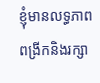ខ្ញុំមានលទ្ធភាពពង្រីកនិងរក្សា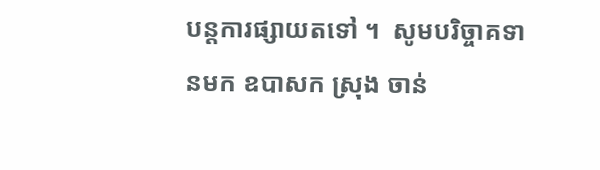បន្តការផ្សាយតទៅ ។  សូមបរិច្ចាគទានមក ឧបាសក ស្រុង ចាន់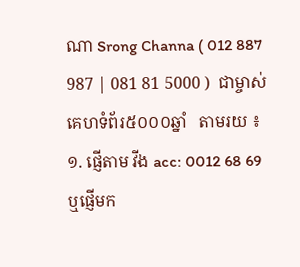ណា Srong Channa ( 012 887 987 | 081 81 5000 )  ជាម្ចាស់គេហទំព័រ៥០០០ឆ្នាំ   តាមរយ ៖ ១. ផ្ញើតាម វីង acc: 0012 68 69  ឬផ្ញើមក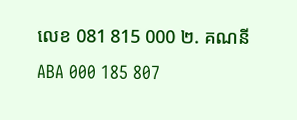លេខ 081 815 000 ២. គណនី ABA 000 185 807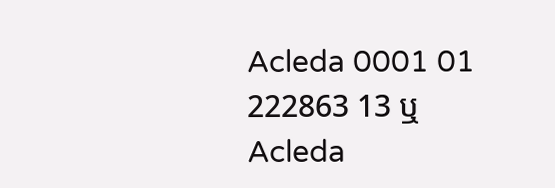Acleda 0001 01 222863 13 ឬ Acleda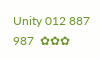Unity 012 887 987  ✿✿✿